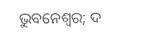ଭୁବନେଶ୍ୱର; ଦ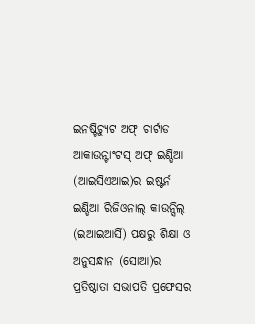ଇନଷ୍ଟିଚ୍ୟୁଟ ଅଫ୍ ଚାର୍ଟାଡ ଆକାଉନ୍ଟାଂଟସ୍ ଅଫ୍ ଇଣ୍ଡିଆ (ଆଇସିଏଆଇ)ର ଇଷ୍ଟର୍ନ ଇଣ୍ଡିଆ ରିଜିଓନାଲ୍ କାଉନ୍ସିଲ୍ (ଇଆଇଆର୍ସି) ପକ୍ଷରୁ ଶିକ୍ଷା ଓ ଅନୁସନ୍ଧାନ (ସୋଆ)ର ପ୍ରତିଷ୍ଠାତା ସଭାପତି ପ୍ରଫେସର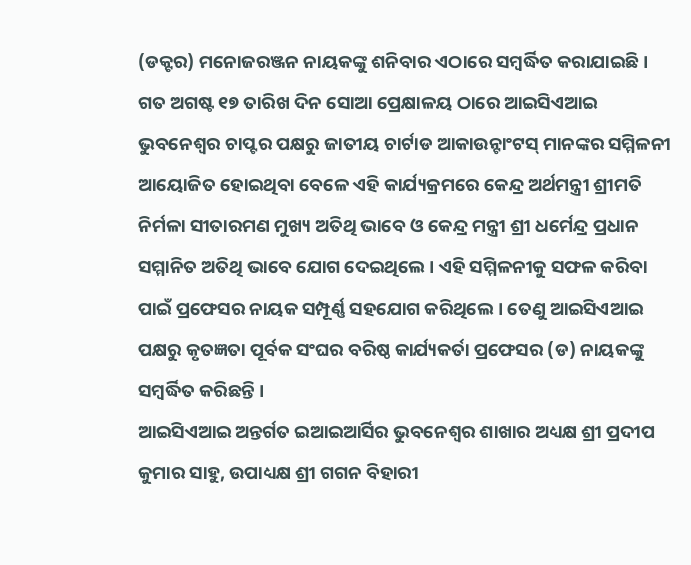(ଡକ୍ଟର) ମନୋଜରଞ୍ଜନ ନାୟକଙ୍କୁ ଶନିବାର ଏଠାରେ ସମ୍ବର୍ଦ୍ଧିତ କରାଯାଇଛି ।
ଗତ ଅଗଷ୍ଟ ୧୭ ତାରିଖ ଦିନ ସୋଆ ପ୍ରେକ୍ଷାଳୟ ଠାରେ ଆଇସିଏଆଇ ଭୁବନେଶ୍ୱର ଚାପ୍ଟର ପକ୍ଷରୁ ଜାତୀୟ ଚାର୍ଟାଡ ଆକାଉନ୍ଟାଂଟସ୍ ମାନଙ୍କର ସମ୍ମିଳନୀ ଆୟୋଜିତ ହୋଇଥିବା ବେଳେ ଏହି କାର୍ଯ୍ୟକ୍ରମରେ କେନ୍ଦ୍ର ଅର୍ଥମନ୍ତ୍ରୀ ଶ୍ରୀମତି ନିର୍ମଳା ସୀତାରମଣ ମୁଖ୍ୟ ଅତିଥି ଭାବେ ଓ କେନ୍ଦ୍ର ମନ୍ତ୍ରୀ ଶ୍ରୀ ଧର୍ମେନ୍ଦ୍ର ପ୍ରଧାନ ସମ୍ମାନିତ ଅତିଥି ଭାବେ ଯୋଗ ଦେଇଥିଲେ । ଏହି ସମ୍ମିଳନୀକୁ ସଫଳ କରିବା ପାଇଁ ପ୍ରଫେସର ନାୟକ ସମ୍ପୂର୍ଣ୍ଣ ସହଯୋଗ କରିଥିଲେ । ତେଣୁ ଆଇସିଏଆଇ ପକ୍ଷରୁ କୃତଜ୍ଞତା ପୂର୍ବକ ସଂଘର ବରିଷ୍ଠ କାର୍ଯ୍ୟକର୍ତା ପ୍ରଫେସର (ଡ) ନାୟକଙ୍କୁ ସମ୍ବର୍ଦ୍ଧିତ କରିଛନ୍ତି ।
ଆଇସିଏଆଇ ଅନ୍ତର୍ଗତ ଇଆଇଆର୍ସିର ଭୁବନେଶ୍ୱର ଶାଖାର ଅଧ୍ୟକ୍ଷ ଶ୍ରୀ ପ୍ରଦୀପ କୁମାର ସାହୁ, ଉପାଧ୍ୟକ୍ଷ ଶ୍ରୀ ଗଗନ ବିହାରୀ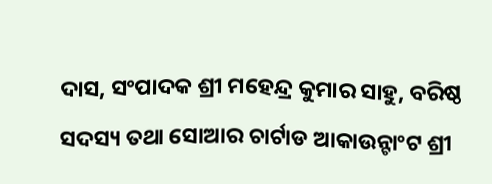ଦାସ, ସଂପାଦକ ଶ୍ରୀ ମହେନ୍ଦ୍ର କୁମାର ସାହୁ, ବରିଷ୍ଠ ସଦସ୍ୟ ତଥା ସୋଆର ଚାର୍ଟାଡ ଆକାଉନ୍ଟାଂଟ ଶ୍ରୀ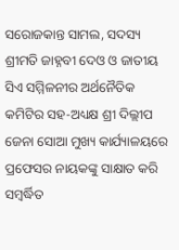ସରୋଜକାନ୍ତ ସାମଲ, ସଦସ୍ୟ ଶ୍ରୀମତି ଜାହ୍ନବୀ ଦେଓ ଓ ଜାତୀୟ ସିଏ ସମ୍ମିଳନୀର ଅର୍ଥନୈତିକ କମିଟିର ସହ-ଅଧ୍ୟକ୍ଷ ଶ୍ରୀ ଦିଲ୍ଲୀପ ଜେନା ସୋଆ ମୁଖ୍ୟ କାର୍ଯ୍ୟାଳୟରେ ପ୍ରଫେସର ନାୟକଙ୍କୁ ସାକ୍ଷାତ କରି ସମ୍ବର୍ଦ୍ଧିତ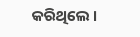କରିଥିଲେ ।